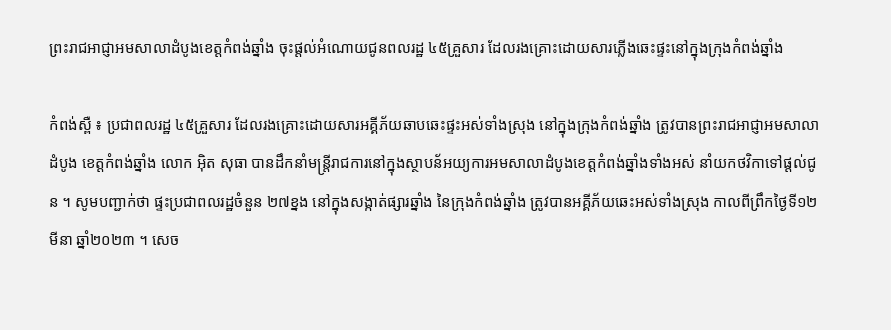ព្រះរាជអាជ្ញាអមសាលាដំបូងខេត្តកំពង់ឆ្នាំង ចុះផ្តល់អំណោយជូនពលរដ្ឋ ៤៥គ្រួសារ ដែលរងគ្រោះដោយសារភ្លើងឆេះផ្ទះនៅក្នុងក្រុងកំពង់ឆ្នាំង

កំពង់ស្ពឺ ៖ ប្រជាពលរដ្ឋ ៤៥គ្រួសារ ដែលរងគ្រោះដោយសារអគ្គីភ័យឆាបឆេះផ្ទះអស់ទាំងស្រុង នៅក្នុងក្រុងកំពង់ឆ្នាំង ត្រូវបានព្រះរាជអាជ្ញាអមសាលាដំបូង ខេត្តកំពង់ឆ្នាំង លោក អ៊ិត សុធា បានដឹកនាំមន្ត្រីរាជការនៅក្នុងស្ថាបន័អយ្យការអមសាលាដំបូងខេត្តកំពង់ឆ្នាំងទាំងអស់ នាំយកថវិកាទៅផ្តល់ជូន ។ សូមបញ្ជាក់ថា ផ្ទះប្រជាពលរដ្ឋចំនួន ២៧ខ្នង នៅក្នុងសង្កាត់ផ្សារឆ្នាំង នៃក្រុងកំពង់ឆ្នាំង ត្រូវបានអគ្គីភ័យឆេះអស់ទាំងស្រុង កាលពីព្រឹកថ្ងៃទី១២ មីនា ឆ្នាំ២០២៣ ។ សេច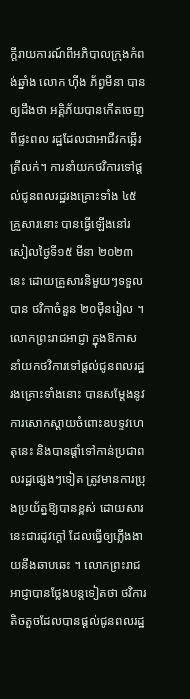ក្តីរាយការណ៍ពីអភិបាលក្រុងកំពង់ឆ្នាំង លោក ហ៊ីង ភ័ព្វមីនា បានឲ្យដឹងថា អគ្គិភ័យបានកើតចេញពីផ្ទះពល រដ្ឋដែលជាអាជីវកឆ្អើរត្រីលក់។ ការនាំយកថវិការទៅផ្តល់ជូនពលរដ្ឋរងគ្រោះទាំង ៤៥គ្រួសារនោះ បានធ្វើឡើងនៅរសៀលថ្ងៃទី១៥ មីនា ២០២៣ នេះ ដោយគ្រួសារនិមួយៗទទួលបាន ថវិកាចំនួន ២០ម៉ឺនរៀល ។ លោកព្រះរាជអាជ្ញា ក្នុងឱកាសនាំយកថវិការទៅផ្តល់ជូនពលរដ្ឋរងគ្រោះទាំងនោះ បានសម្ដែងនូវការសោកស្ដាយចំពោះឧបទ្ទវហេតុនេះ និងបានផ្ដាំទៅកាន់ប្រជាពលរដ្ឋផ្សេងៗទៀត ត្រូវមានការប្រុងប្រយ័ត្នឱ្យបានខ្ពស់ ដោយសារនេះជារដូវក្តៅ ដែលធ្វើឲ្យភ្លើងងាយនឹងឆាបឆេះ ។ លោកព្រះរាជអាជ្ញាបានថ្លែងបន្តទៀតថា ថវិការតិចតួចដែលបានផ្តល់ជូនពលរដ្ឋ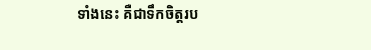ទាំងនេះ គឺជាទឹកចិត្តរប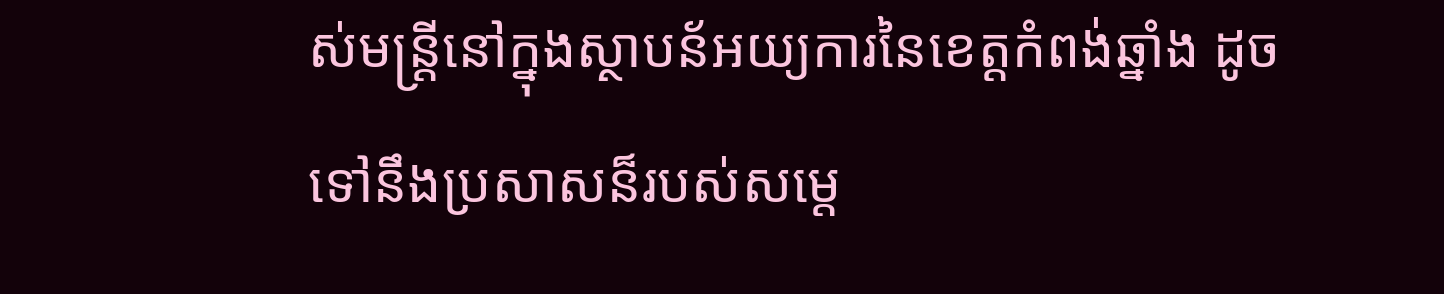ស់មន្រ្តីនៅក្នុងស្ថាបន័អយ្យការនៃខេត្តកំពង់ឆ្នាំង ដូចទៅនឹងប្រសាសន៏របស់សម្តេ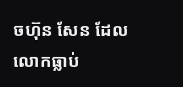ចហ៊ុន សែន ដែលលោកធ្លាប់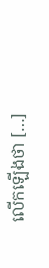លើកឡើងថា […]